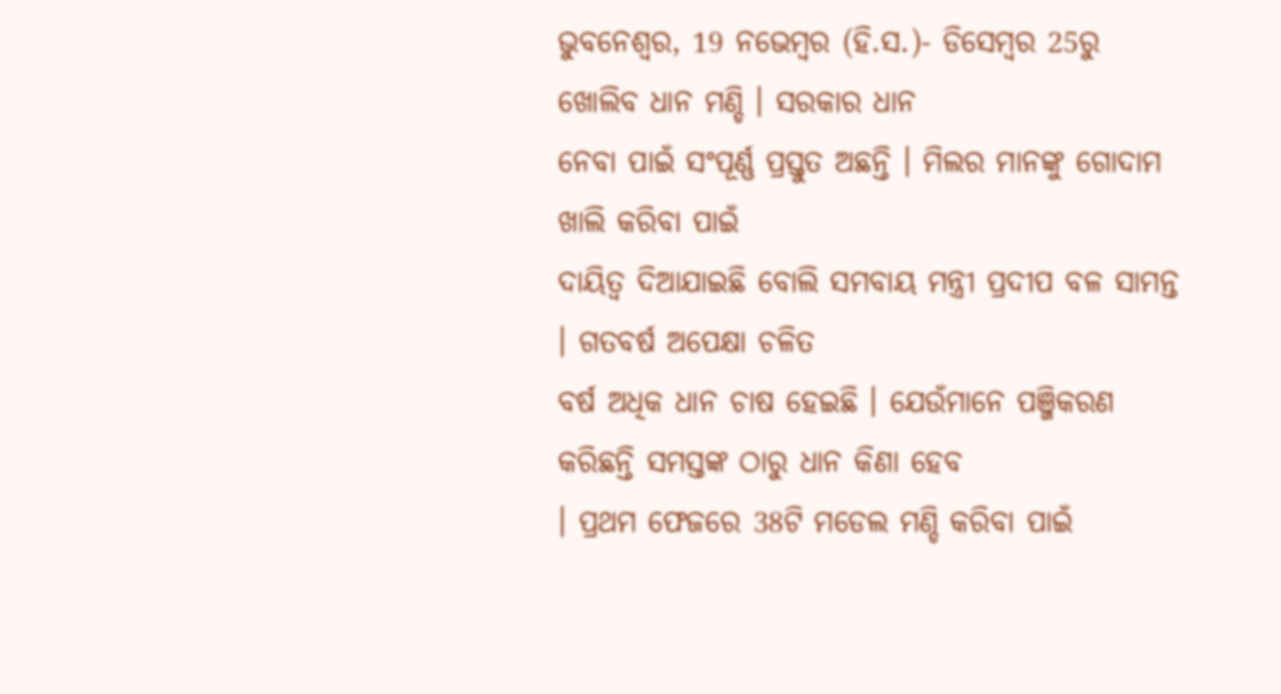ଭୁବନେଶ୍ୱର, 19 ନଭେମ୍ବର (ହି.ସ.)- ଡିସେମ୍ବର 25ରୁ ଖୋଲିବ ଧାନ ମଣ୍ଡି । ସରକାର ଧାନ
ନେବା ପାଇଁ ସଂପୂର୍ଣ୍ଣ ପ୍ରସ୍ତୁତ ଅଛନ୍ତି । ମିଲର ମାନଙ୍କୁ ଗୋଦାମ ଖାଲି କରିବା ପାଇଁ
ଦାୟିତ୍ୱ ଦିଆଯାଇଛି ବୋଲି ସମବାୟ ମନ୍ତ୍ରୀ ପ୍ରଦୀପ ବଳ ସାମନ୍ତ । ଗତବର୍ଷ ଅପେକ୍ଷା ଚଳିତ
ବର୍ଷ ଅଧିକ ଧାନ ଚାଷ ହେଇଛି । ଯେଉଁମାନେ ପଞ୍ଜିକରଣ କରିଛନ୍ତି ସମସ୍ତଙ୍କ ଠାରୁ ଧାନ କିଣା ହେବ
। ପ୍ରଥମ ଫେଜରେ 38ଟି ମଡେଲ ମଣ୍ଡି କରିବା ପାଇଁ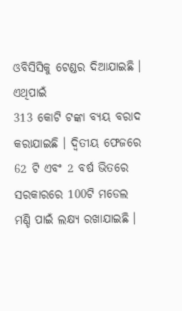ଓବିସିସିକୁ ଟେଣ୍ଡର ଦିଆଯାଇଛି । ଏଥିପାଇଁ
313 କୋଟି ଟଙ୍କା ବ୍ୟୟ ବରାଦ କରାଯାଇଛି । ଦ୍ଵିତୀୟ ଫେଜରେ 62 ଟି ଏବଂ 2 ବର୍ଷ ଭିତରେ
ସରକାରରେ 100ଟି ମଡେଲ ମଣ୍ଡି ପାଇଁ ଲକ୍ଷ୍ୟ ରଖାଯାଇଛି ।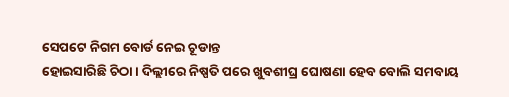ସେପଟେ ନିଗମ ବୋର୍ଡ ନେଇ ଚୂଡାନ୍ତ
ହୋଇସାରିଛି ଚିଠା । ଦିଲ୍ଲୀରେ ନିଷ୍ପତି ପରେ ଖୁବଶୀଘ୍ର ଘୋଷଣା ହେବ ବୋଲି ସମବାୟ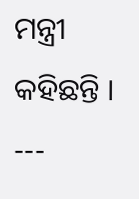ମନ୍ତ୍ରୀ
କହିଛନ୍ତି ।
---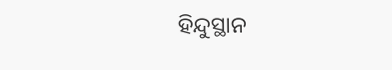ହିନ୍ଦୁସ୍ଥାନ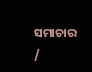ସମାଚାର /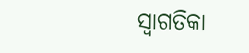ସ୍ୱାଗତିକା